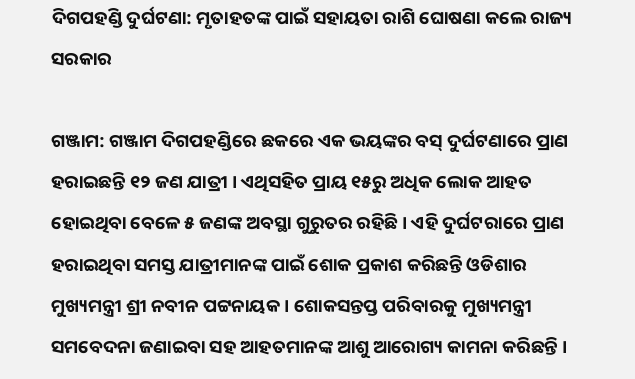ଦିଗପହଣ୍ଡି ଦୁର୍ଘଟଣା: ମୃତାହତଙ୍କ ପାଇଁ ସହାୟତା ରାଶି ଘୋଷଣା କଲେ ରାଜ୍ୟ ସରକାର

ଗଞ୍ଜାମ: ଗଞ୍ଜାମ ଦିଗପହଣ୍ଡିରେ ଛକରେ ଏକ ଭୟଙ୍କର ବସ୍ ଦୁର୍ଘଟଣାରେ ପ୍ରାଣ ହରାଇଛନ୍ତି ୧୨ ଜଣ ଯାତ୍ରୀ । ଏଥିସହିତ ପ୍ରାୟ ୧୫ରୁ ଅଧିକ ଲୋକ ଆହତ ହୋଇଥିବା ବେଳେ ୫ ଜଣଙ୍କ ଅବସ୍ଥା ଗୁରୁତର ରହିଛି । ଏହି ଦୁର୍ଘଟରାରେ ପ୍ରାଣ ହରାଇଥିବା ସମସ୍ତ ଯାତ୍ରୀମାନଙ୍କ ପାଇଁ ଶୋକ ପ୍ରକାଶ କରିଛନ୍ତି ଓଡିଶାର ମୁଖ୍ୟମନ୍ତ୍ରୀ ଶ୍ରୀ ନବୀନ ପଟ୍ଟନାୟକ । ଶୋକସନ୍ତପ୍ତ ପରିବାରକୁ ମୁଖ୍ୟମନ୍ତ୍ରୀ ସମବେଦନା ଜଣାଇବା ସହ ଆହତମାନଙ୍କ ଆଶୁ ଆରୋଗ୍ୟ କାମନା କରିଛନ୍ତି ।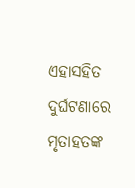ଏହାସହିତ ଦୁର୍ଘଟଣାରେ ମୃତାହତଙ୍କ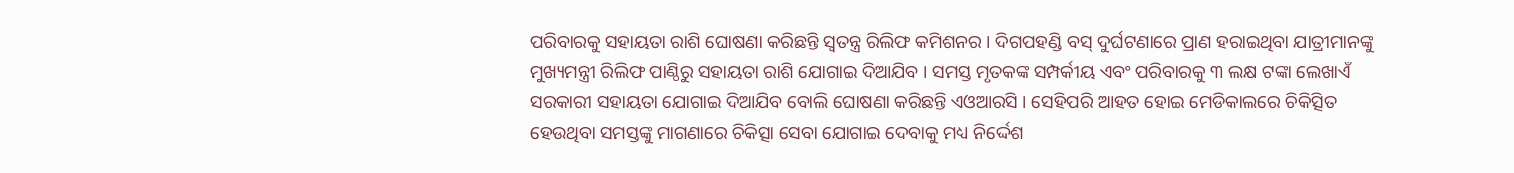ପରିବାରକୁ ସହାୟତା ରାଶି ଘୋଷଣା କରିଛନ୍ତି ସ୍ୱତନ୍ତ୍ର ରିଲିଫ କମିଶନର । ଦିଗପହଣ୍ଡି ବସ୍ ଦୁର୍ଘଟଣାରେ ପ୍ରାଣ ହରାଇଥିବା ଯାତ୍ରୀମାନଙ୍କୁ ମୁଖ୍ୟମନ୍ତ୍ରୀ ରିଲିଫ ପାଣ୍ଠିରୁ ସହାୟତା ରାଶି ଯୋଗାଇ ଦିଆଯିବ । ସମସ୍ତ ମୃତକଙ୍କ ସମ୍ପର୍କୀୟ ଏବଂ ପରିବାରକୁ ୩ ଲକ୍ଷ ଟଙ୍କା ଲେଖାଏଁ ସରକାରୀ ସହାୟତା ଯୋଗାଇ ଦିଆଯିବ ବୋଲି ଘୋଷଣା କରିଛନ୍ତି ଏଓଆରସି । ସେହିପରି ଆହତ ହୋଇ ମେଡିକାଲରେ ଚିକିତ୍ସିତ ହେଉଥିବା ସମସ୍ତଙ୍କୁ ମାଗଣାରେ ଚିକିତ୍ସା ସେବା ଯୋଗାଇ ଦେବାକୁ ମଧ୍ୟ ନିର୍ଦ୍ଦେଶ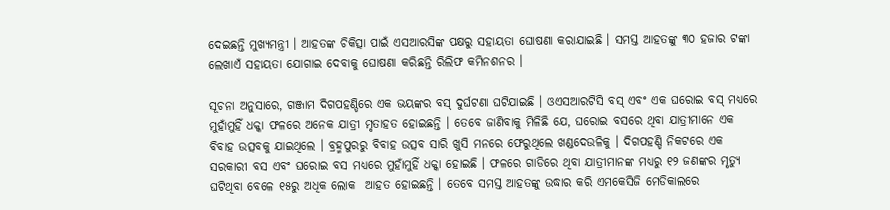ଦେଇଛନ୍ତି ମୁଖ୍ୟମନ୍ତ୍ରୀ । ଆହତଙ୍କ ଚିକିତ୍ସା ପାଇଁ ଏସଆରସିଙ୍କ ପକ୍ଷରୁ ସହାୟତା ଘୋଷଣା କରାଯାଇଛି । ସମସ୍ତ ଆହତଙ୍କୁ ୩୦ ହଜାର ଟଙ୍କା ଲେଖାଏଁ ସହାୟତା ଯୋଗାଇ ଦେବାକୁ ଘୋଷଣା କରିଛନ୍ତି ରିଲିଫ କମିନଶନର ।

ସୂଚନା ଅନୁସାରେ, ଗଞ୍ଜାମ ଦିଗପହଣ୍ଡିରେ ଏକ ଭୟଙ୍କର ବସ୍ ଦୁର୍ଘଟଣା ଘଟିଯାଇଛି । ଓଏସଆରଟିସି ବସ୍ ଏବଂ ଏକ ଘରୋଇ ବସ୍ ମଧ୍ୟରେ ମୁହାଁମୁହିଁ ଧକ୍କା ଫଳରେ ଅନେକ ଯାତ୍ରୀ ମୃତାହତ ହୋଇଛନ୍ତି । ତେବେ ଜାଣିବାକୁ ମିଳିଛି ଯେ, ଘରୋଇ ବସରେ ଥିବା ଯାତ୍ରୀମାନେ ଏକ ବିବାହ ଉତ୍ସବକୁ ଯାଇଥିଲେ । ବ୍ରହ୍ମପୁରରୁ ବିବାହ ଉତ୍ସବ ସାରି ଖୁସି ମନରେ ଫେରୁଥିଲେ ଖଣ୍ଡଦେଉଳିକୁ । ଦିଗପହଣ୍ଡି ନିକଟରେ ଏକ ସରକାରୀ ବସ ଏବଂ ଘରୋଇ ବସ ମଧ୍ୟରେ ମୁହାଁମୁହିଁ ଧକ୍କା ହୋଇଛି । ଫଳରେ ଗାଡିରେ ଥିବା ଯାତ୍ରୀମାନଙ୍କ ମଧ୍ୟରୁ ୧୨ ଜଣଙ୍କର ମୃତ୍ୟୁ ଘଟିଥିବା ବେଳେ ୧୫ରୁ ଅଧିକ ଲୋକ  ଆହତ ହୋଇଛନ୍ତି । ତେବେ ସମସ୍ତ ଆହତଙ୍କୁ ଉଦ୍ଧାର କରି ଏମକେସିଜି ମେଡିକାଲରେ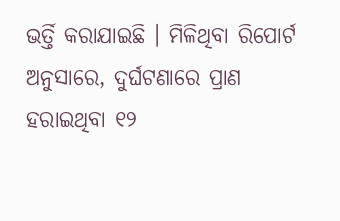ଭର୍ତ୍ତି କରାଯାଇଛି । ମିଳିଥିବା ରିପୋର୍ଟ ଅନୁସାରେ, ଦୁର୍ଘଟଣାରେ ପ୍ରାଣ ହରାଇଥିବା ୧୨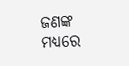ଜଣଙ୍କ ମଧ୍ୟରେ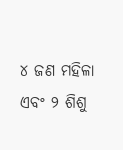୪ ଜଣ ମହିଳା ଏବଂ ୨ ଶିଶୁ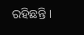ରହିଛନ୍ତି ।